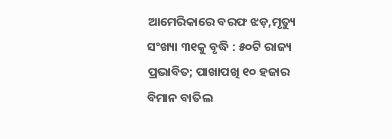ଆମେରିକାରେ ବରଫ ଝଡ଼,ମୃତ୍ୟୁ ସଂଖ୍ୟା ୩୧କୁ ବୃଦ୍ଧି : ୫୦ଟି ରାଜ୍ୟ ପ୍ରଭାବିତ; ପାଖାପଖି ୧୦ ହଜାର ବିମାନ ବାତିଲ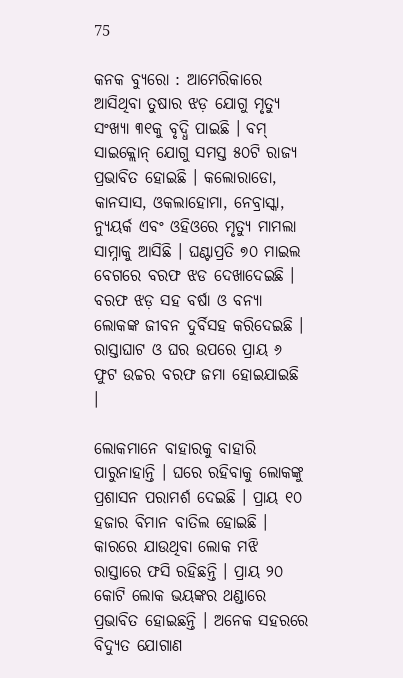75

କନକ ବ୍ୟୁରୋ : ଆମେରିକାରେ ଆସିଥିବା ତୁଷାର ଝଡ଼ ଯୋଗୁ ମୃତ୍ୟୁ ସଂଖ୍ୟା ୩୧କୁ ବୃଦ୍ଧି ପାଇଛି । ବମ୍ ସାଇକ୍ଲୋନ୍ ଯୋଗୁ ସମସ୍ତ ୫୦ଟି ରାଜ୍ୟ ପ୍ରଭାବିତ ହୋଇଛି । କଲୋରାଡୋ, କାନସାସ, ଓକଲାହୋମା, ନେବ୍ରାସ୍କା, ନ୍ୟୁୟର୍କ ଏବଂ ଓହିଓରେ ମୃତ୍ୟୁ ମାମଲା ସାମ୍ନାକୁ ଆସିଛି । ଘଣ୍ଟାପ୍ରତି ୭୦ ମାଇଲ ବେଗରେ ବରଫ ଝଡ ଦେଖାଦେଇଛି । ବରଫ ଝଡ଼ ସହ ବର୍ଷା ଓ ବନ୍ୟା ଲୋକଙ୍କ ଜୀବନ ଦୁର୍ବିସହ କରିଦେଇଛି । ରାସ୍ତାଘାଟ ଓ ଘର ଉପରେ ପ୍ରାୟ ୬ ଫୁଟ ଉଚ୍ଚର ବରଫ ଜମା ହୋଇଯାଇଛି ।

ଲୋକମାନେ ବାହାରକୁ ବାହାରି ପାରୁନାହାନ୍ତି । ଘରେ ରହିବାକୁ ଲୋକଙ୍କୁ ପ୍ରଶାସନ ପରାମର୍ଶ ଦେଇଛି । ପ୍ରାୟ ୧୦ ହଜାର ବିମାନ ବାତିଲ ହୋଇଛି । କାରରେ ଯାଉଥିବା ଲୋକ ମଝି ରାସ୍ତାରେ ଫସି ରହିଛନ୍ତି । ପ୍ରାୟ ୨୦ କୋଟି ଲୋକ ଭୟଙ୍କର ଥଣ୍ଡାରେ ପ୍ରଭାବିତ ହୋଇଛନ୍ତି । ଅନେକ ସହରରେ ବିଦ୍ୟୁତ ଯୋଗାଣ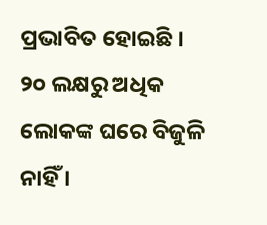ପ୍ରଭାବିତ ହୋଇଛି । ୨୦ ଲକ୍ଷରୁ ଅଧିକ ଲୋକଙ୍କ ଘରେ ବିଜୁଳି ନାହିଁ ।